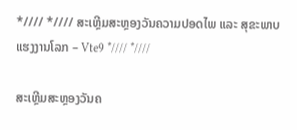*//// *//// ສະເຫຼີມສະຫຼອງວັນຄວາມປອດໄພ ແລະ ສຸຂະພາບແຮງງານໂລກ – Vte9 *//// *////

ສະເຫຼີມສະຫຼອງວັນຄ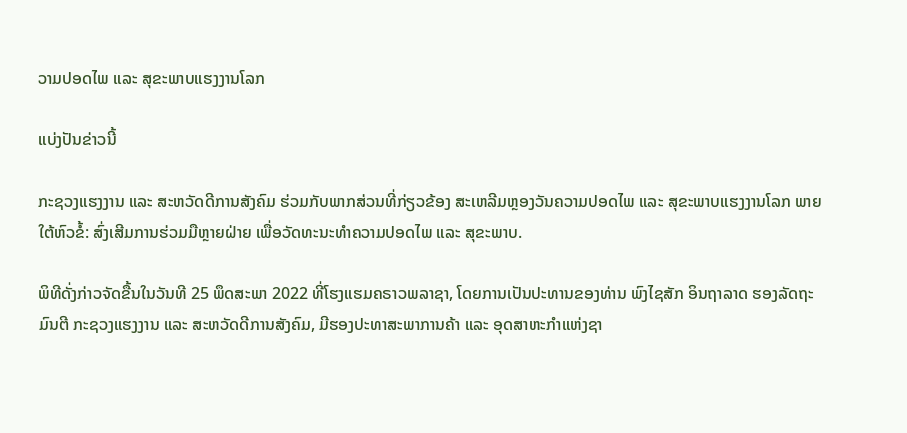ວາມປອດໄພ ແລະ ສຸຂະພາບແຮງງານໂລກ

ແບ່ງປັນຂ່າວນີ້

ກະຊວງແຮງງານ ແລະ ສະຫວັດດີການສັງຄົມ ຮ່ວມກັບພາກສ່ວນທີ່ກ່ຽວຂ້ອງ ສະເຫລີມຫຼອງວັນຄວາມປອດໄພ ແລະ ສຸຂະພາບແຮງງານໂລກ ພາຍໃຕ້ຫົວຂໍ້: ສົ່ງເສີມການຮ່ວມມືຫຼາຍຝ່າຍ ເພື່ອວັດທະນະທຳຄວາມປອດໄພ ແລະ ສຸຂະພາບ.

ພິທີດັ່ງກ່າວຈັດຂື້ນໃນວັນທີ 25 ພຶດສະພາ 2022 ທີ່ໂຮງແຮມຄຣາວພລາຊາ, ໂດຍການເປັນປະທານຂອງທ່ານ ພົງໄຊສັກ ອິນຖາລາດ ຮອງລັດຖະມົນຕີ ກະຊວງແຮງງານ ແລະ ສະຫວັດດີການສັງຄົມ, ມີຮອງປະທາສະພາການຄ້າ ແລະ ອຸດສາຫະກຳແຫ່ງຊາ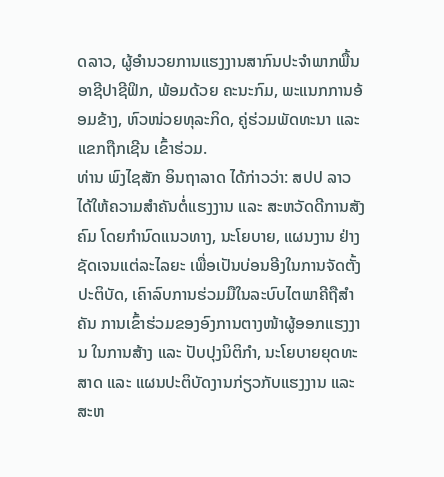ດລາວ, ຜູ້ອຳນວຍການແຮງງານສາກົນປະຈຳພາກພື້ນອາຊີປາຊີຟິກ, ພ້ອມດ້ວຍ ຄະນະກົມ, ພະແນກການອ້ອມຂ້າງ, ຫົວໜ່ວຍທຸລະກິດ, ຄູ່ຮ່ວມພັດທະນາ ແລະ ແຂກຖືກເຊີນ ເຂົ້າຮ່ວມ.
ທ່ານ ພົງໄຊສັກ ອິນຖາລາດ ໄດ້ກ່າວວ່າ: ສປປ ລາວ ໄດ້ໃຫ້ຄວາມສຳຄັນຕໍ່ແຮງງານ ແລະ ສະຫວັດດີການສັງຄົມ ໂດຍກຳນົດແນວທາງ, ນະໂຍບາຍ, ແຜນງານ ຢ່າງຊັດເຈນແຕ່ລະໄລຍະ ເພື່ອເປັນບ່ອນອີງໃນການຈັດຕັ້ງປະຕິບັດ, ເຄົາລົບການຮ່ວມມືໃນລະບົບໄຕພາຄີຖືສຳຄັນ ການເຂົ້າຮ່ວມຂອງອົງການຕາງໜ້າຜູ້ອອກແຮງງານ ໃນການສ້າງ ແລະ ປັບປຸງນິຕິກຳ, ນະໂຍບາຍຍຸດທະສາດ ແລະ ແຜນປະຕິບັດງານກ່ຽວກັບແຮງງານ ແລະ ສະຫ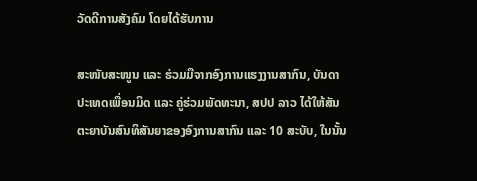ວັດດີການສັງຄົມ ໂດຍໄດ້ຮັບການ

ສະໜັບສະໜູນ ແລະ ຮ່ວມມືຈາກອົງການແຮງງານສາກົນ, ບັນດາປະເທດເພື່ອນມິດ ແລະ ຄູ່ຮ່ວມພັດທະນາ, ສປປ ລາວ ໄດ້ໃຫ້ສັນຕະຍາບັນສົນທິສັນຍາຂອງອົງການສາກົນ ແລະ 10 ສະບັບ, ໃນນັ້ນ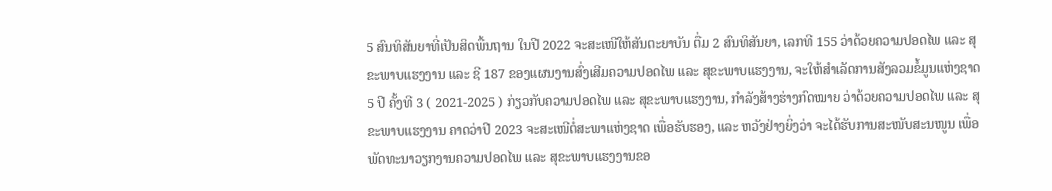5 ສົນທິສັນຍາທີ່ເປັນສິດພື້ນຖານ ໃນປີ 2022 ຈະສະເໜີໃຫ້ສັນຕະຍາບັນ ຕື່ມ 2 ສົນທິສັນຍາ, ເລກທີ 155 ວ່າດ້ວຍຄວາມປອດໄພ ແລະ ສຸຂະພາບແຮງງານ ແລະ ຊີ 187 ຂອງແຜນງານສົ່ງເສີມຄວາມປອດໄພ ແລະ ສຸຂະພາບແຮງງານ, ຈະໃຫ້ສຳເລັດການສັງລວມຂໍ້ມູນແຫ່ງຊາດ 5 ປີ ຄັ້ງທີ 3 ( 2021-2025 ) ກ່ຽວກັບຄວາມປອດໄພ ແລະ ສຸຂະພາບແຮງງານ, ກຳລັງສ້າງຮ່າງກົດໝາຍ ວ່າດ້ວຍຄວາມປອດໄພ ແລະ ສຸຂະພາບແຮງງານ ຄາດວ່າປີ 2023 ຈະສະເໜີຕໍ່ສະພາແຫ່ງຊາດ ເພື່ອຮັບຮອງ, ແລະ ຫວັງຢ່າງຍິ່ງວ່າ ຈະໄດ້ຮັບການສະໜັບສະນໜູນ ເພື່ອພັດທະນາວຽກງານຄວາມປອດໄພ ແລະ ສຸຂະພາບແຮງງານຂອ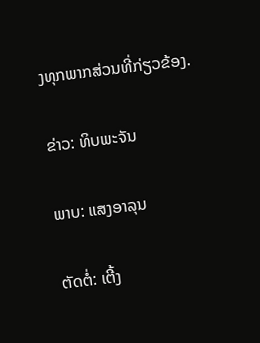ງທຸກພາກສ່ວນທີ່ກ່ຽວຂ້ອງ.

ຂ່າວ: ທິບພະຈັນ

ພາບ: ແສງອາລຸນ

ຕັດຕໍ່: ເຕີ້ງ